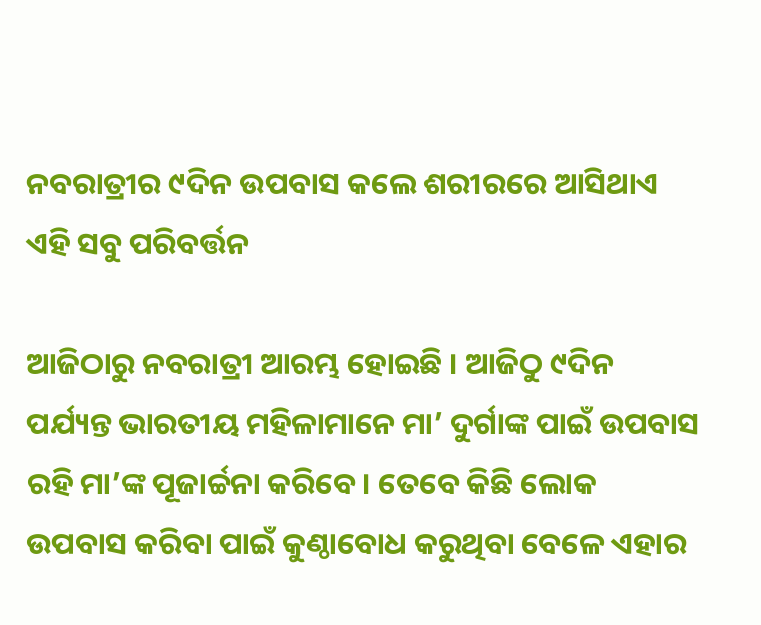ନବରାତ୍ରୀର ୯ଦିନ ଉପବାସ କଲେ ଶରୀରରେ ଆସିଥାଏ ଏହି ସବୁ ପରିବର୍ତ୍ତନ

ଆଜିଠାରୁ ନବରାତ୍ରୀ ଆରମ୍ଭ ହୋଇଛି । ଆଜିଠୁ ୯ଦିନ ପର୍ଯ୍ୟନ୍ତ ଭାରତୀୟ ମହିଳାମାନେ ମା’ ଦୁର୍ଗାଙ୍କ ପାଇଁ ଉପବାସ ରହି ମା’ଙ୍କ ପୂଜାର୍ଚ୍ଚନା କରିବେ । ତେବେ କିଛି ଲୋକ ଉପବାସ କରିବା ପାଇଁ କୁଣ୍ଠାବୋଧ କରୁଥିବା ବେଳେ ଏହାର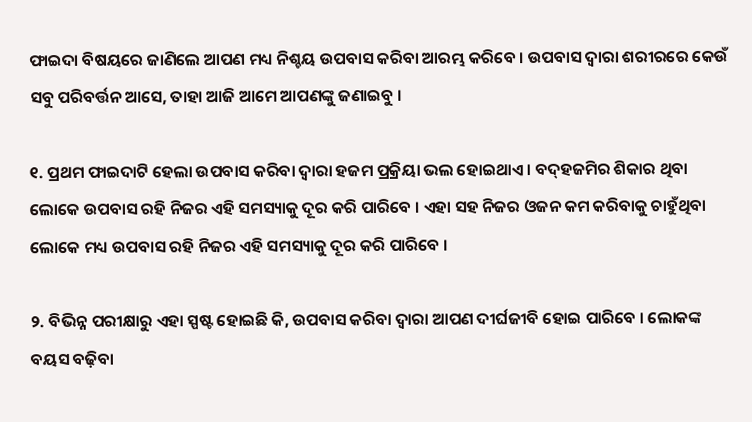ଫାଇଦା ବିଷୟରେ ଜାଣିଲେ ଆପଣ ମଧ୍ୟ ନିଶ୍ଚୟ ଉପବାସ କରିବା ଆରମ୍ଭ କରିବେ । ଉପବାସ ଦ୍ୱାରା ଶରୀରରେ କେଉଁ ସବୁ ପରିବର୍ତ୍ତନ ଆସେ, ତାହା ଆଜି ଆମେ ଆପଣଙ୍କୁ ଜଣାଇବୁ ।

୧. ପ୍ରଥମ ଫାଇଦାଟି ହେଲା ଉପବାସ କରିବା ଦ୍ୱାରା ହଜମ ପ୍ରକ୍ରିୟା ଭଲ ହୋଇଥାଏ । ବଦ୍‌ହଜମିର ଶିକାର ଥିବା ଲୋକେ ଉପବାସ ରହି ନିଜର ଏହି ସମସ୍ୟାକୁ ଦୂର କରି ପାରିବେ । ଏହା ସହ ନିଜର ଓଜନ କମ କରିବାକୁ ଚାହୁଁଥିବା ଲୋକେ ମଧ୍ୟ ଉପବାସ ରହି ନିଜର ଏହି ସମସ୍ୟାକୁ ଦୂର କରି ପାରିବେ ।

୨. ବିଭିନ୍ନ ପରୀକ୍ଷାରୁ ଏହା ସ୍ପଷ୍ଟ ହୋଇଛି କି, ଉପବାସ କରିବା ଦ୍ୱାରା ଆପଣ ଦୀର୍ଘଜୀବି ହୋଇ ପାରିବେ । ଲୋକଙ୍କ ବୟସ ବଢ଼ିବା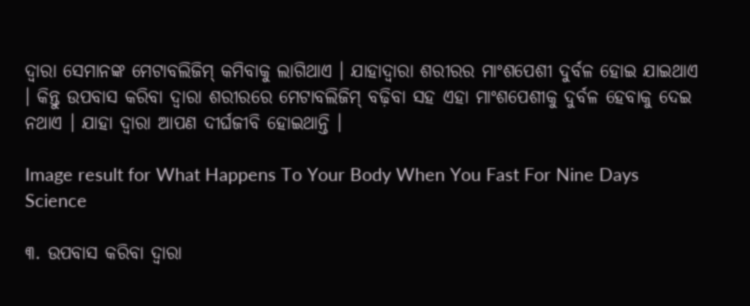ଦ୍ୱାରା ସେମାନଙ୍କ ମେଟାବଲିଜିମ୍‌ କମିବାକୁ ଲାଗିଥାଏ । ଯାହାଦ୍ୱାରା ଶରୀରର ମାଂଶପେଶୀ ଦୁର୍ବଳ ହୋଇ ଯାଇଥାଏ । କିନ୍ତୁ ଉପବାସ କରିବା ଦ୍ୱାରା ଶରୀରରେ ମେଟାବଲିଜିମ୍‌ ବଢ଼ିବା ସହ ଏହା ମାଂଶପେଶୀକୁ ଦୁର୍ବଳ ହେବାକୁ ଦେଇ ନଥାଏ । ଯାହା ଦ୍ୱାରା ଆପଣ ଦୀର୍ଘଜୀବି ହୋଇଥାନ୍ତି ।

Image result for What Happens To Your Body When You Fast For Nine Days
Science

୩. ଉପବାସ କରିବା ଦ୍ୱାରା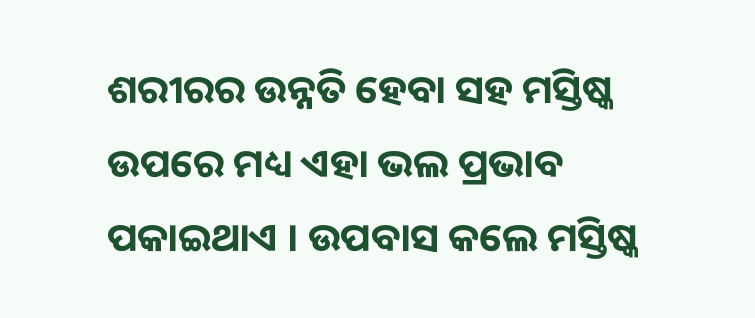ଶରୀରର ଉନ୍ନତି ହେବା ସହ ମସ୍ତିଷ୍କ ଉପରେ ମଧ୍ୟ ଏହା ଭଲ ପ୍ରଭାବ ପକାଇଥାଏ । ଉପବାସ କଲେ ମସ୍ତିଷ୍କ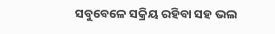ସବୁବେଳେ ସକ୍ରିୟ ରହିବା ସହ ଭଲ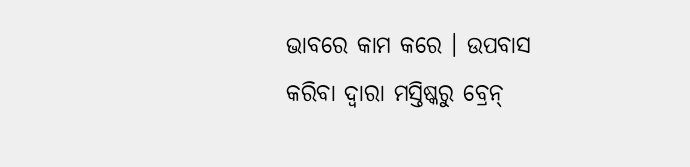ଭାବରେ କାମ କରେ । ଉପବାସ କରିବା ଦ୍ୱାରା ମସ୍ତିଷ୍କରୁ ବ୍ରେନ୍‌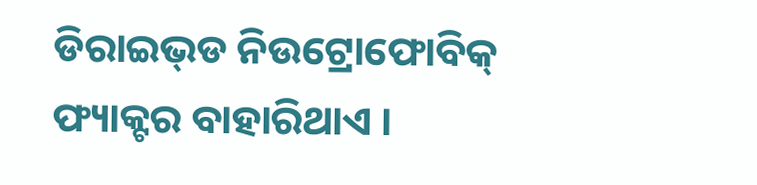ଡିରାଇଭ୍‌ଡ ନିଉଟ୍ରୋଫୋବିକ୍‌ ଫ୍ୟାକ୍ଟର ବାହାରିଥାଏ ।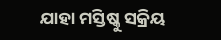ଯାହା ମସ୍ତିଷ୍କୁ ସକ୍ରିୟ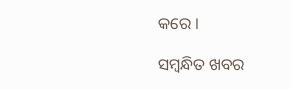କରେ ।

ସମ୍ବନ୍ଧିତ ଖବର